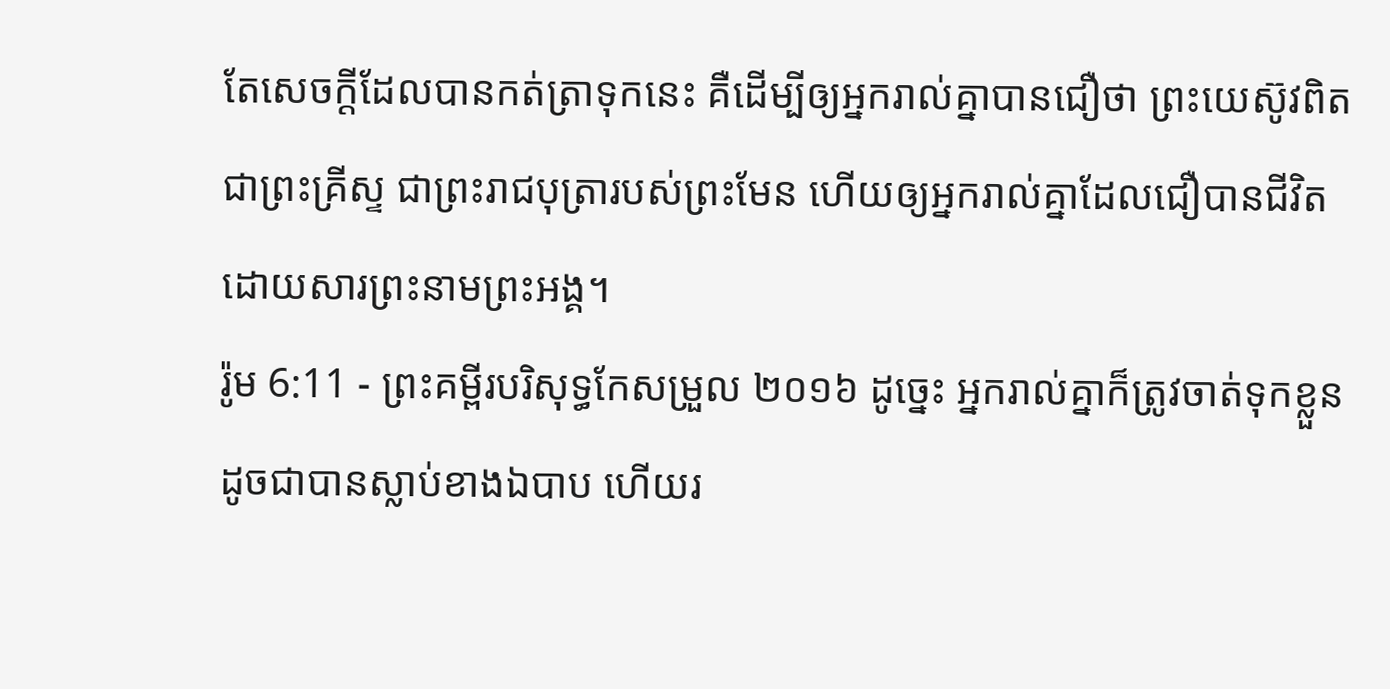តែសេចក្ដីដែលបានកត់ត្រាទុកនេះ គឺដើម្បីឲ្យអ្នករាល់គ្នាបានជឿថា ព្រះយេស៊ូវពិតជាព្រះគ្រីស្ទ ជាព្រះរាជបុត្រារបស់ព្រះមែន ហើយឲ្យអ្នករាល់គ្នាដែលជឿបានជីវិត ដោយសារព្រះនាមព្រះអង្គ។
រ៉ូម 6:11 - ព្រះគម្ពីរបរិសុទ្ធកែសម្រួល ២០១៦ ដូច្នេះ អ្នករាល់គ្នាក៏ត្រូវចាត់ទុកខ្លួនដូចជាបានស្លាប់ខាងឯបាប ហើយរ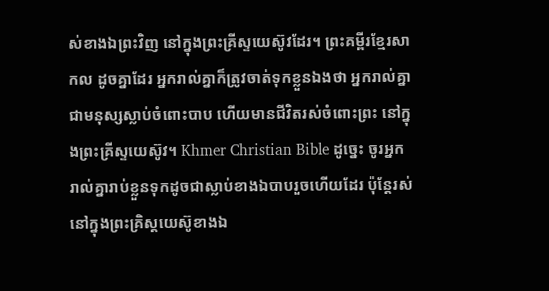ស់ខាងឯព្រះវិញ នៅក្នុងព្រះគ្រីស្ទយេស៊ូវដែរ។ ព្រះគម្ពីរខ្មែរសាកល ដូចគ្នាដែរ អ្នករាល់គ្នាក៏ត្រូវចាត់ទុកខ្លួនឯងថា អ្នករាល់គ្នាជាមនុស្សស្លាប់ចំពោះបាប ហើយមានជីវិតរស់ចំពោះព្រះ នៅក្នុងព្រះគ្រីស្ទយេស៊ូវ។ Khmer Christian Bible ដូច្នេះ ចូរអ្នករាល់គ្នារាប់ខ្លួនទុកដូចជាស្លាប់ខាងឯបាបរួចហើយដែរ ប៉ុន្ដែរស់នៅក្នុងព្រះគ្រិស្ដយេស៊ូខាងឯ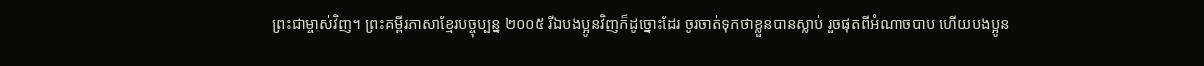ព្រះជាម្ចាស់វិញ។ ព្រះគម្ពីរភាសាខ្មែរបច្ចុប្បន្ន ២០០៥ រីឯបងប្អូនវិញក៏ដូច្នោះដែរ ចូរចាត់ទុកថាខ្លួនបានស្លាប់ រួចផុតពីអំណាចបាប ហើយបងប្អូន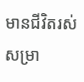មានជីវិតរស់សម្រា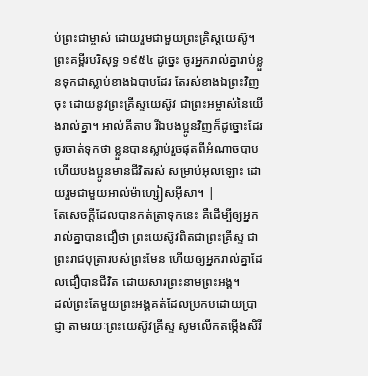ប់ព្រះជាម្ចាស់ ដោយរួមជាមួយព្រះគ្រិស្តយេស៊ូ។ ព្រះគម្ពីរបរិសុទ្ធ ១៩៥៤ ដូច្នេះ ចូរអ្នករាល់គ្នារាប់ខ្លួនទុកជាស្លាប់ខាងឯបាបដែរ តែរស់ខាងឯព្រះវិញចុះ ដោយនូវព្រះគ្រីស្ទយេស៊ូវ ជាព្រះអម្ចាស់នៃយើងរាល់គ្នា។ អាល់គីតាប រីឯបងប្អូនវិញក៏ដូច្នោះដែរ ចូរចាត់ទុកថា ខ្លួនបានស្លាប់រួចផុតពីអំណាចបាប ហើយបងប្អូនមានជីវិតរស់ សម្រាប់អុលឡោះ ដោយរួមជាមួយអាល់ម៉ាហ្សៀសអ៊ីសា។ |
តែសេចក្ដីដែលបានកត់ត្រាទុកនេះ គឺដើម្បីឲ្យអ្នករាល់គ្នាបានជឿថា ព្រះយេស៊ូវពិតជាព្រះគ្រីស្ទ ជាព្រះរាជបុត្រារបស់ព្រះមែន ហើយឲ្យអ្នករាល់គ្នាដែលជឿបានជីវិត ដោយសារព្រះនាមព្រះអង្គ។
ដល់ព្រះតែមួយព្រះអង្គគត់ដែលប្រកបដោយប្រាជ្ញា តាមរយៈព្រះយេស៊ូវគ្រីស្ទ សូមលើកតម្កើងសិរី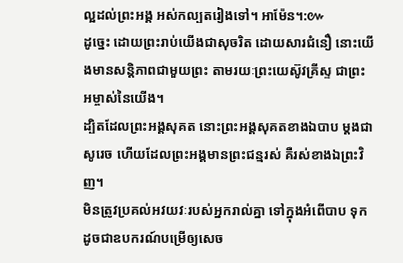ល្អដល់ព្រះអង្គ អស់កល្បតរៀងទៅ។ អាម៉ែន។:៚
ដូច្នេះ ដោយព្រះរាប់យើងជាសុចរិត ដោយសារជំនឿ នោះយើងមានសន្ដិភាពជាមួយព្រះ តាមរយៈព្រះយេស៊ូវគ្រីស្ទ ជាព្រះអម្ចាស់នៃយើង។
ដ្បិតដែលព្រះអង្គសុគត នោះព្រះអង្គសុគតខាងឯបាប ម្ដងជាសូរេច ហើយដែលព្រះអង្គមានព្រះជន្មរស់ គឺរស់ខាងឯព្រះវិញ។
មិនត្រូវប្រគល់អវយវៈរបស់អ្នករាល់គ្នា ទៅក្នុងអំពើបាប ទុកដូចជាឧបករណ៍បម្រើឲ្យសេច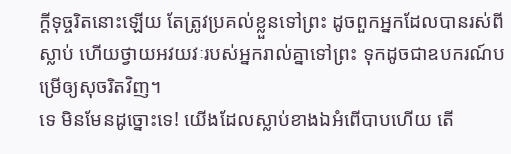ក្ដីទុច្ចរិតនោះឡើយ តែត្រូវប្រគល់ខ្លួនទៅព្រះ ដូចពួកអ្នកដែលបានរស់ពីស្លាប់ ហើយថ្វាយអវយវៈរបស់អ្នករាល់គ្នាទៅព្រះ ទុកដូចជាឧបករណ៍បម្រើឲ្យសុចរិតវិញ។
ទេ មិនមែនដូច្នោះទេ! យើងដែលស្លាប់ខាងឯអំពើបាបហើយ តើ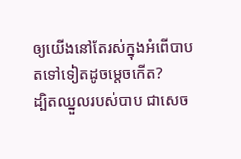ឲ្យយើងនៅតែរស់ក្នុងអំពើបាបតទៅទៀតដូចម្ដេចកើត?
ដ្បិតឈ្នួលរបស់បាប ជាសេច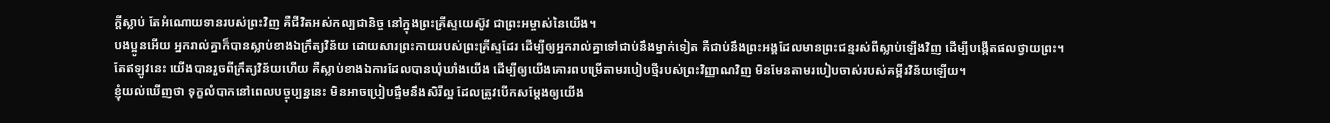ក្តីស្លាប់ តែអំណោយទានរបស់ព្រះវិញ គឺជីវិតអស់កល្បជានិច្ច នៅក្នុងព្រះគ្រីស្ទយេស៊ូវ ជាព្រះអម្ចាស់នៃយើង។
បងប្អូនអើយ អ្នករាល់គ្នាក៏បានស្លាប់ខាងឯក្រឹត្យវិន័យ ដោយសារព្រះកាយរបស់ព្រះគ្រីស្ទដែរ ដើម្បីឲ្យអ្នករាល់គ្នាទៅជាប់នឹងម្នាក់ទៀត គឺជាប់នឹងព្រះអង្គដែលមានព្រះជន្មរស់ពីស្លាប់ឡើងវិញ ដើម្បីបង្កើតផលថ្វាយព្រះ។
តែឥឡូវនេះ យើងបានរួចពីក្រឹត្យវិន័យហើយ គឺស្លាប់ខាងឯការដែលបានឃុំឃាំងយើង ដើម្បីឲ្យយើងគោរពបម្រើតាមរបៀបថ្មីរបស់ព្រះវិញ្ញាណវិញ មិនមែនតាមរបៀបចាស់របស់គម្ពីរវិន័យឡើយ។
ខ្ញុំយល់ឃើញថា ទុក្ខលំបាកនៅពេលបច្ចុប្បន្ននេះ មិនអាចប្រៀបផ្ទឹមនឹងសិរីល្អ ដែលត្រូវបើកសម្ដែងឲ្យយើង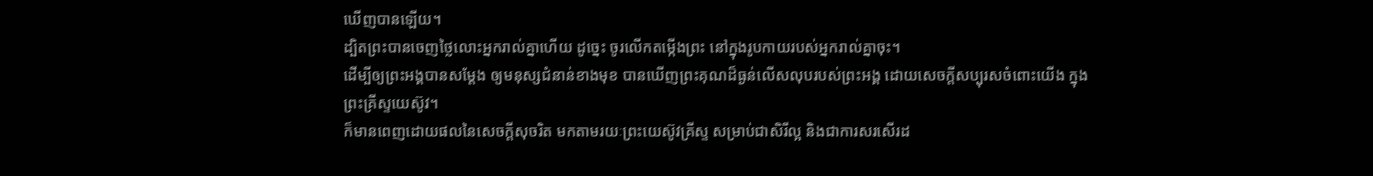ឃើញបានឡើយ។
ដ្បិតព្រះបានចេញថ្លៃលោះអ្នករាល់គ្នាហើយ ដូច្នេះ ចូរលើកតម្កើងព្រះ នៅក្នុងរូបកាយរបស់អ្នករាល់គ្នាចុះ។
ដើម្បីឲ្យព្រះអង្គបានសម្ដែង ឲ្យមនុស្សជំនាន់ខាងមុខ បានឃើញព្រះគុណដ៏ធ្ងន់លើសលុបរបស់ព្រះអង្គ ដោយសេចក្តីសប្បុរសចំពោះយើង ក្នុងព្រះគ្រីស្ទយេស៊ូវ។
ក៏មានពេញដោយផលនៃសេចក្តីសុចរិត មកតាមរយៈព្រះយេស៊ូវគ្រីស្ទ សម្រាប់ជាសិរីល្អ និងជាការសរសើរដ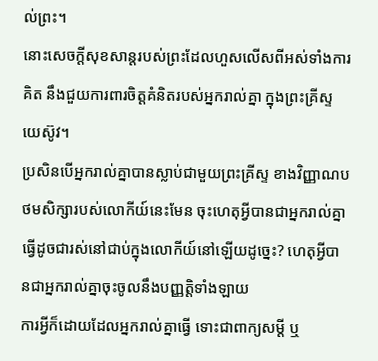ល់ព្រះ។
នោះសេចក្ដីសុខសាន្តរបស់ព្រះដែលហួសលើសពីអស់ទាំងការគិត នឹងជួយការពារចិត្តគំនិតរបស់អ្នករាល់គ្នា ក្នុងព្រះគ្រីស្ទយេស៊ូវ។
ប្រសិនបើអ្នករាល់គ្នាបានស្លាប់ជាមួយព្រះគ្រីស្ទ ខាងវិញ្ញាណបថមសិក្សារបស់លោកីយ៍នេះមែន ចុះហេតុអ្វីបានជាអ្នករាល់គ្នាធ្វើដូចជារស់នៅជាប់ក្នុងលោកីយ៍នៅឡើយដូច្នេះ? ហេតុអ្វីបានជាអ្នករាល់គ្នាចុះចូលនឹងបញ្ញត្តិទាំងឡាយ
ការអ្វីក៏ដោយដែលអ្នករាល់គ្នាធ្វើ ទោះជាពាក្យសម្ដី ឬ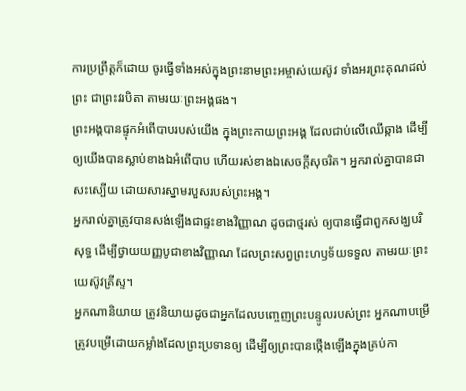ការប្រព្រឹត្តក៏ដោយ ចូរធ្វើទាំងអស់ក្នុងព្រះនាមព្រះអម្ចាស់យេស៊ូវ ទាំងអរព្រះគុណដល់ព្រះ ជាព្រះវរបិតា តាមរយៈព្រះអង្គផង។
ព្រះអង្គបានផ្ទុកអំពើបាបរបស់យើង ក្នុងព្រះកាយព្រះអង្គ ដែលជាប់លើឈើឆ្កាង ដើម្បីឲ្យយើងបានស្លាប់ខាងឯអំពើបាប ហើយរស់ខាងឯសេចក្តីសុចរិត។ អ្នករាល់គ្នាបានជាសះស្បើយ ដោយសារស្នាមរបួសរបស់ព្រះអង្គ។
អ្នករាល់គ្នាត្រូវបានសង់ឡើងជាផ្ទះខាងវិញ្ញាណ ដូចជាថ្មរស់ ឲ្យបានធ្វើជាពួកសង្ឃបរិសុទ្ធ ដើម្បីថ្វាយយញ្ញបូជាខាងវិញ្ញាណ ដែលព្រះសព្វព្រះហឫទ័យទទួល តាមរយៈព្រះយេស៊ូវគ្រីស្ទ។
អ្នកណានិយាយ ត្រូវនិយាយដូចជាអ្នកដែលបញ្ចេញព្រះបន្ទូលរបស់ព្រះ អ្នកណាបម្រើ ត្រូវបម្រើដោយកម្លាំងដែលព្រះប្រទានឲ្យ ដើម្បីឲ្យព្រះបានថ្កើងឡើងក្នុងគ្រប់កា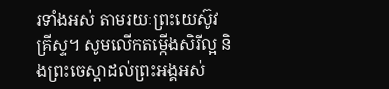រទាំងអស់ តាមរយៈព្រះយេស៊ូវគ្រីស្ទ។ សូមលើកតម្កើងសិរីល្អ និងព្រះចេស្តាដល់ព្រះអង្គអស់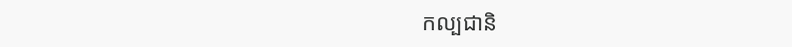កល្បជានិ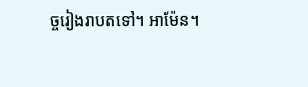ច្ចរៀងរាបតទៅ។ អាម៉ែន។